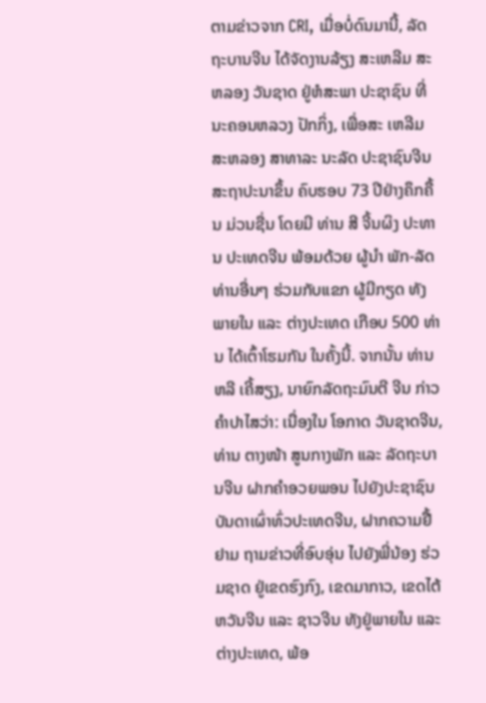ຕາມຂ່າວຈາກ CRI, ເມື່ອບໍ່ດົນມານີ້, ລັດຖະບານຈີນ ໄດ້ຈັດງານລ້ຽງ ສະເຫລີມ ສະຫລອງ ວັນຊາດ ຢູ່ຫໍສະພາ ປະຊາຊົນ ທີ່ນະຄອນຫລວງ ປັກກິ່ງ, ເພື່ອສະ ເຫລີມ ສະຫລອງ ສາທາລະ ນະລັດ ປະຊາຊົນຈີນ ສະຖາປະນາຂຶ້ນ ຄົບຮອບ 73 ປີຢ່າງຄຶກຄື້ນ ມ່ວນຊື່ນ ໂດຍມີ ທ່ານ ສີ ຈີ້ນຜິງ ປະທານ ປະເທດຈີນ ພ້ອມດ້ວຍ ຜູ້ນຳ ພັກ-ລັດ ທ່ານອື່ນໆ ຮ່ວມກັບແຂກ ຜູ້ມີກຽດ ທັງພາຍໃນ ແລະ ຕ່າງປະເທດ ເກືອບ 500 ທ່ານ ໄດ້ເຕົ້າໂຮມກັນ ໃນຄັ້ງນີ້. ຈາກນັ້ນ ທ່ານ ຫລີ ເຄີ້ສຽງ, ນາຍົກລັດຖະມົນຕີ ຈີນ ກ່າວຄຳປາໄສວ່າ: ເນື່ອງໃນ ໂອກາດ ວັນຊາດຈີນ, ທ່ານ ຕາງໜ້າ ສູນກາງພັກ ແລະ ລັດຖະບານຈີນ ຝາກຄຳອວຍພອນ ໄປຍັງປະຊາຊົນບັນດາເຜົ່າທົ່ວປະເທດຈີນ, ຝາກຄວາມຢື້ຢາມ ຖາມຂ່າວທີ່ອົບອຸ່ນ ໄປຍັງພີ່ນ້ອງ ຮ່ວມຊາດ ຢູ່ເຂດຮົງກົງ, ເຂດມາກາວ, ເຂດໄຕ້ຫວັນຈີນ ແລະ ຊາວຈີນ ທັງຢູ່ພາຍໃນ ແລະ ຕ່າງປະເທດ, ພ້ອ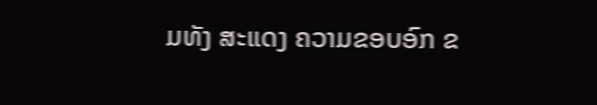ມທັງ ສະແດງ ຄວາມຂອບອົກ ຂ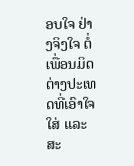ອບໃຈ ຢ່າງຈິງໃຈ ຕໍ່ເພື່ອນມິດຕ່າງປະເທດທີ່ເອົາໃຈໃສ່ ແລະ ສະ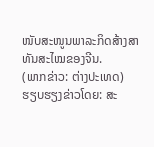ໜັບສະໜູນພາລະກິດສ້າງສາທັນສະໄໝຂອງຈີນ.
(ພາກຂ່າວ: ຕ່າງປະເທດ)
ຮຽບຮຽງຂ່າວໂດຍ: ສະ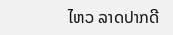ໄຫວ ລາດປາກດີ